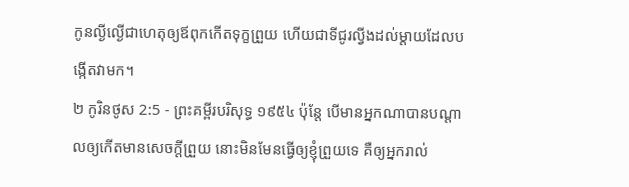កូនល្ងីល្ងើជាហេតុឲ្យឪពុកកើតទុក្ខព្រួយ ហើយជាទីជូរល្វីងដល់ម្តាយដែលបង្កើតវាមក។
២ កូរិនថូស 2:5 - ព្រះគម្ពីរបរិសុទ្ធ ១៩៥៤ ប៉ុន្តែ បើមានអ្នកណាបានបណ្តាលឲ្យកើតមានសេចក្ដីព្រួយ នោះមិនមែនធ្វើឲ្យខ្ញុំព្រួយទេ គឺឲ្យអ្នករាល់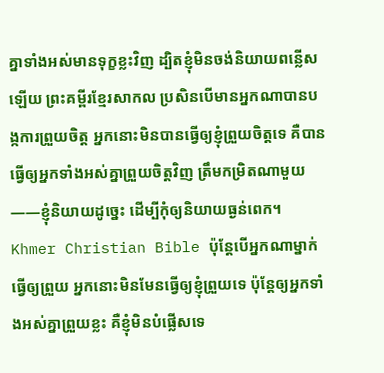គ្នាទាំងអស់មានទុក្ខខ្លះវិញ ដ្បិតខ្ញុំមិនចង់និយាយពន្លើសឡើយ ព្រះគម្ពីរខ្មែរសាកល ប្រសិនបើមានអ្នកណាបានបង្កការព្រួយចិត្ត អ្នកនោះមិនបានធ្វើឲ្យខ្ញុំព្រួយចិត្តទេ គឺបានធ្វើឲ្យអ្នកទាំងអស់គ្នាព្រួយចិត្តវិញ ត្រឹមកម្រិតណាមួយ——ខ្ញុំនិយាយដូច្នេះ ដើម្បីកុំឲ្យនិយាយធ្ងន់ពេក។ Khmer Christian Bible ប៉ុន្ដែបើអ្នកណាម្នាក់ធ្វើឲ្យព្រួយ អ្នកនោះមិនមែនធ្វើឲ្យខ្ញុំព្រួយទេ ប៉ុន្ដែឲ្យអ្នកទាំងអស់គ្នាព្រួយខ្លះ គឺខ្ញុំមិនបំផ្លើសទេ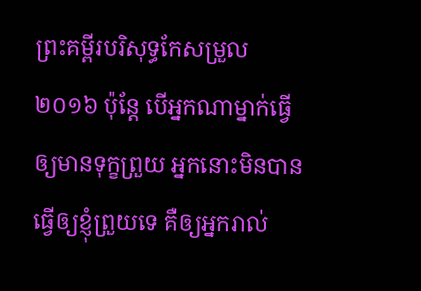ព្រះគម្ពីរបរិសុទ្ធកែសម្រួល ២០១៦ ប៉ុន្តែ បើអ្នកណាម្នាក់ធ្វើឲ្យមានទុក្ខព្រួយ អ្នកនោះមិនបានធ្វើឲ្យខ្ញុំព្រួយទេ គឺឲ្យអ្នករាល់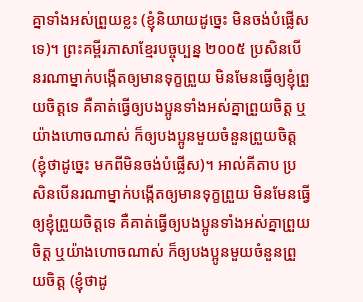គ្នាទាំងអស់ព្រួយខ្លះ (ខ្ញុំនិយាយដូច្នេះ មិនចង់បំផ្លើសទេ)។ ព្រះគម្ពីរភាសាខ្មែរបច្ចុប្បន្ន ២០០៥ ប្រសិនបើនរណាម្នាក់បង្កើតឲ្យមានទុក្ខព្រួយ មិនមែនធ្វើឲ្យខ្ញុំព្រួយចិត្តទេ គឺគាត់ធ្វើឲ្យបងប្អូនទាំងអស់គ្នាព្រួយចិត្ត ឬយ៉ាងហោចណាស់ ក៏ឲ្យបងប្អូនមួយចំនួនព្រួយចិត្ត (ខ្ញុំថាដូច្នេះ មកពីមិនចង់បំផ្លើស)។ អាល់គីតាប ប្រសិនបើនរណាម្នាក់បង្កើតឲ្យមានទុក្ខព្រួយ មិនមែនធ្វើឲ្យខ្ញុំព្រួយចិត្ដទេ គឺគាត់ធ្វើឲ្យបងប្អូនទាំងអស់គ្នាព្រួយចិត្ដ ឬយ៉ាងហោចណាស់ ក៏ឲ្យបងប្អូនមួយចំនួនព្រួយចិត្ដ (ខ្ញុំថាដូ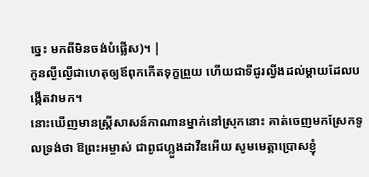ច្នេះ មកពីមិនចង់បំផ្លើស)។ |
កូនល្ងីល្ងើជាហេតុឲ្យឪពុកកើតទុក្ខព្រួយ ហើយជាទីជូរល្វីងដល់ម្តាយដែលបង្កើតវាមក។
នោះឃើញមានស្ត្រីសាសន៍កាណានម្នាក់នៅស្រុកនោះ គាត់ចេញមកស្រែកទូលទ្រង់ថា ឱព្រះអម្ចាស់ ជាពូជហ្លួងដាវីឌអើយ សូមមេត្តាប្រោសខ្ញុំ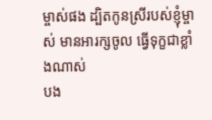ម្ចាស់ផង ដ្បិតកូនស្រីរបស់ខ្ញុំម្ចាស់ មានអារក្សចូល ធ្វើទុក្ខជាខ្លាំងណាស់
បង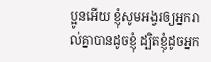ប្អូនអើយ ខ្ញុំសូមអង្វរឲ្យអ្នករាល់គ្នាបានដូចខ្ញុំ ដ្បិតខ្ញុំដូចអ្នក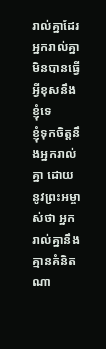រាល់គ្នាដែរ អ្នករាល់គ្នាមិនបានធ្វើអ្វីខុសនឹងខ្ញុំទេ
ខ្ញុំទុកចិត្តនឹងអ្នករាល់គ្នា ដោយនូវព្រះអម្ចាស់ថា អ្នករាល់គ្នានឹងគ្មានគំនិតណា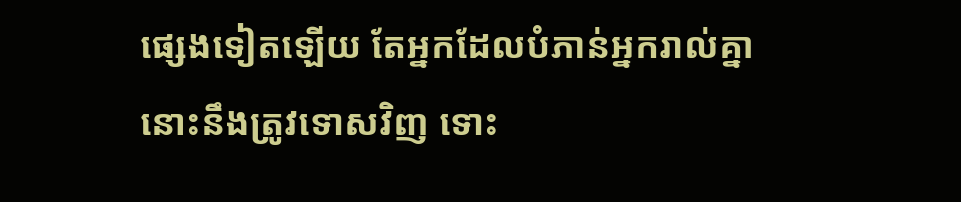ផ្សេងទៀតឡើយ តែអ្នកដែលបំភាន់អ្នករាល់គ្នា នោះនឹងត្រូវទោសវិញ ទោះ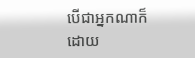បើជាអ្នកណាក៏ដោយ